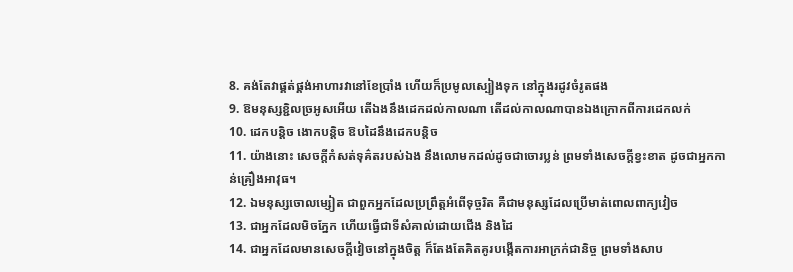8. គង់តែវាផ្គត់ផ្គង់អាហារវានៅខែប្រាំង ហើយក៏ប្រមូលស្បៀងទុក នៅក្នុងរដូវចំរូតផង
9. ឱមនុស្សខ្ជិលច្រអូសអើយ តើឯងនឹងដេកដល់កាលណា តើដល់កាលណាបានឯងក្រោកពីការដេកលក់
10. ដេកបន្តិច ងោកបន្តិច ឱបដៃនឹងដេកបន្តិច
11. យ៉ាងនោះ សេចក្តីកំសត់ទុគ៌តរបស់ឯង នឹងលោមកដល់ដូចជាចោរប្លន់ ព្រមទាំងសេចក្តីខ្វះខាត ដូចជាអ្នកកាន់គ្រឿងអាវុធ។
12. ឯមនុស្សចោលម្សៀត ជាពួកអ្នកដែលប្រព្រឹត្តអំពើទុច្ចរិត គឺជាមនុស្សដែលប្រើមាត់ពោលពាក្យវៀច
13. ជាអ្នកដែលមិចភ្នែក ហើយធ្វើជាទីសំគាល់ដោយជើង និងដៃ
14. ជាអ្នកដែលមានសេចក្តីវៀចនៅក្នុងចិត្ត ក៏តែងតែគិតគូរបង្កើតការអាក្រក់ជានិច្ច ព្រមទាំងសាប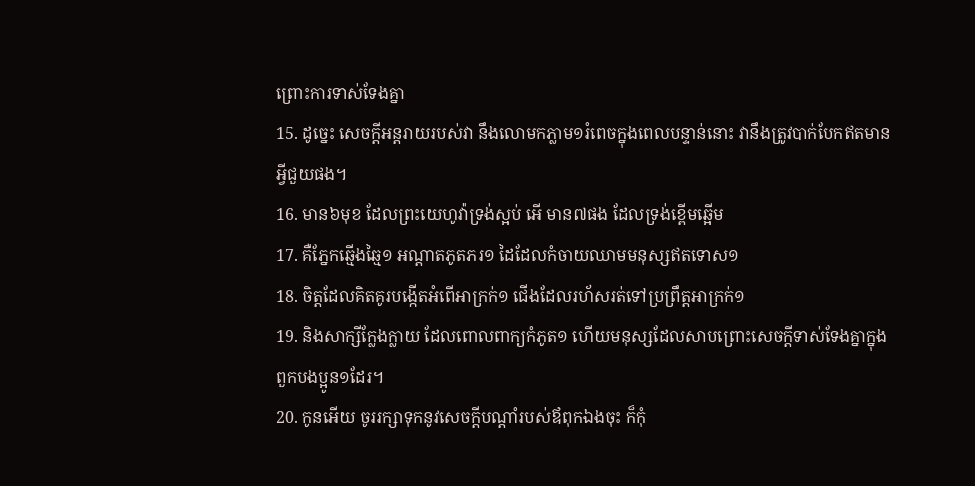ព្រោះការទាស់ទែងគ្នា
15. ដូច្នេះ សេចក្តីអន្តរាយរបស់វា នឹងលោមកភ្លាម១រំពេចក្នុងពេលបន្ទាន់នោះ វានឹងត្រូវបាក់បែកឥតមានអ្វីជួយផង។
16. មាន៦មុខ ដែលព្រះយេហូវ៉ាទ្រង់ស្អប់ អើ មាន៧ផង ដែលទ្រង់ខ្ពើមឆ្អើម
17. គឺភ្នែកឆ្មើងឆ្មៃ១ អណ្តាតភូតភរ១ ដៃដែលកំចាយឈាមមនុស្សឥតទោស១
18. ចិត្តដែលគិតគូរបង្កើតអំពើអាក្រក់១ ជើងដែលរហ័សរត់ទៅប្រព្រឹត្តអាក្រក់១
19. និងសាក្សីក្លែងក្លាយ ដែលពោលពាក្យកំភូត១ ហើយមនុស្សដែលសាបព្រោះសេចក្តីទាស់ទែងគ្នាក្នុងពួកបងប្អូន១ដែរ។
20. កូនអើយ ចូររក្សាទុកនូវសេចក្តីបណ្តាំរបស់ឪពុកឯងចុះ ក៏កុំ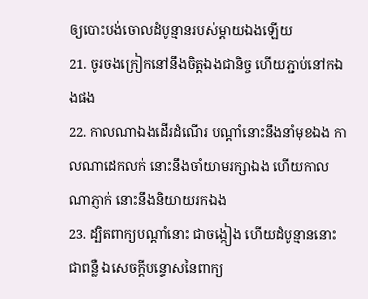ឲ្យបោះបង់ចោលដំបូន្មានរបស់ម្តាយឯងឡើយ
21. ចូរចងក្រៀកនៅនឹងចិត្តឯងជានិច្ច ហើយភ្ជាប់នៅកឯងផង
22. កាលណាឯងដើរដំណើរ បណ្តាំនោះនឹងនាំមុខឯង កាលណាដេកលក់ នោះនឹងចាំយាមរក្សាឯង ហើយកាលណាភ្ញាក់ នោះនឹងនិយាយរកឯង
23. ដ្បិតពាក្យបណ្តាំនោះ ជាចង្កៀង ហើយដំបូន្មាននោះ ជាពន្លឺ ឯសេចក្តីបន្ទោសនៃពាក្យ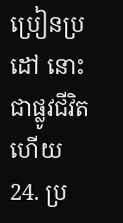ប្រៀនប្រដៅ នោះជាផ្លូវជីវិតហើយ
24. ប្រ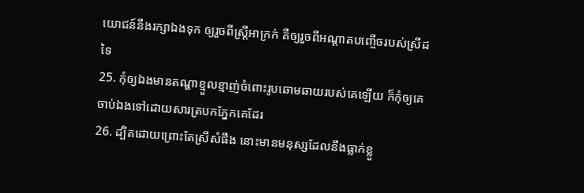យោជន៍នឹងរក្សាឯងទុក ឲ្យរួចពីស្ត្រីអាក្រក់ គឺឲ្យរួចពីអណ្តាតបញ្ចើចរបស់ស្រីដទៃ
25. កុំឲ្យឯងមានតណ្ហាខ្មួលខ្មាញ់ចំពោះរូបឆោមឆាយរបស់គេឡើយ ក៏កុំឲ្យគេចាប់ឯងទៅដោយសារត្របកភ្នែកគេដែរ
26. ដ្បិតដោយព្រោះតែស្រីសំផឹង នោះមានមនុស្សដែលនឹងធ្លាក់ខ្លួ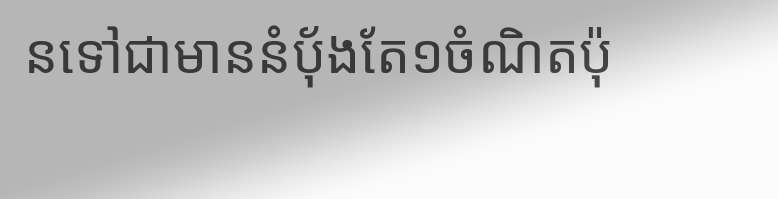នទៅជាមាននំបុ័ងតែ១ចំណិតប៉ុ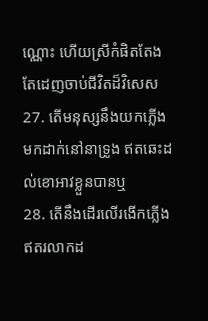ណ្ណោះ ហើយស្រីកំផិតតែងតែដេញចាប់ជីវិតដ៏វិសេស
27. តើមនុស្សនឹងយកភ្លើងមកដាក់នៅនាទ្រូង ឥតឆេះដល់ខោអាវខ្លួនបានឬ
28. តើនឹងដើរលើរងើកភ្លើងឥតរលាកដ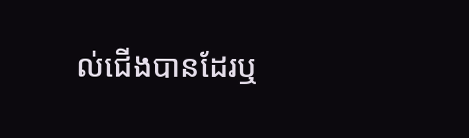ល់ជើងបានដែរឬ